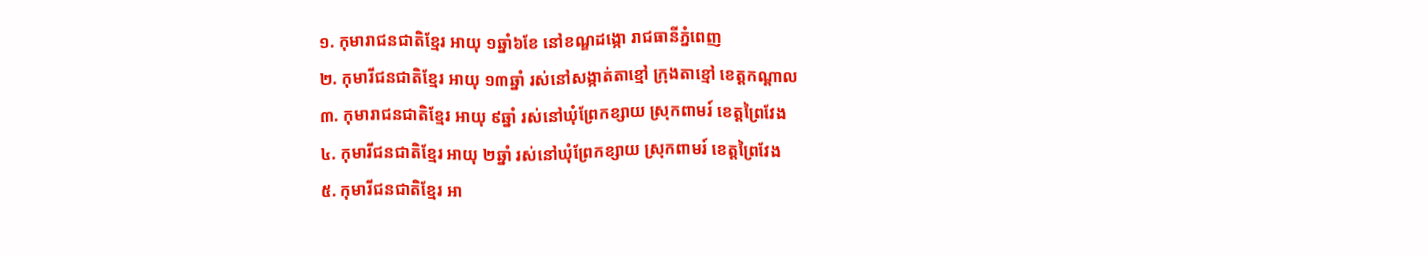១. កុមារាជនជាតិខ្មែរ អាយុ ១ឆ្នាំ៦ខែ នៅខណ្ឌដង្កោ រាជធានីភ្នំពេញ
២. កុមារីជនជាតិខ្មែរ អាយុ ១៣ឆ្នាំ រស់នៅសង្កាត់តាខ្មៅ ក្រុងតាខ្មៅ ខេត្តកណ្តាល
៣. កុមារាជនជាតិខ្មែរ អាយុ ៩ឆ្នាំ រស់នៅឃុំព្រែកខ្សាយ ស្រុកពាមរ៍ ខេត្តព្រៃវែង
៤. កុមារីជនជាតិខ្មែរ អាយុ ២ឆ្នាំ រស់នៅឃុំព្រែកខ្សាយ ស្រុកពាមរ៍ ខេត្តព្រៃវែង
៥. កុមារីជនជាតិខ្មែរ អា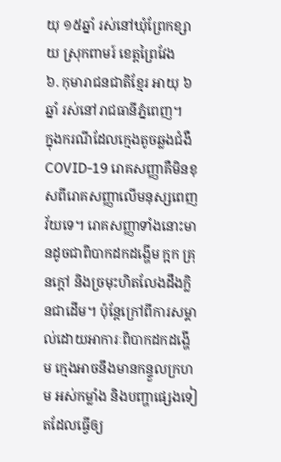យុ ១៥ឆ្នាំ រស់នៅឃុំព្រែកខ្សាយ ស្រុកពាមរ៍ ខេត្តព្រៃវែង
៦. កុមារាជនជាតិខ្មែរ អាយុ ៦ឆ្នាំ រស់នៅរាជធានីភ្នំពេញ។
ក្នុងករណីដែលក្មេងតូចឆ្លងជំងឺ COVID-19 រោគសញ្ញាគឺមិនខុសពីរោគសញ្ញាលើមនុស្សពេញវ័យទេ។ រោគសញ្ញាទាំងនោះមានដូចជាពិបាកដកដង្ហើម ក្អក គ្រុនក្ដៅ និងច្រមុះហិតលែងដឹងក្លិនជាដើម។ ប៉ុន្តែក្រៅពីការសម្គាល់ដោយអាការៈពិបាកដកដង្ហើម ក្មេងអាចនឹងមានកន្ទួលក្រហម អស់កម្លាំង និងបញ្ហាផ្សេងទៀតដែលធ្វើឲ្យ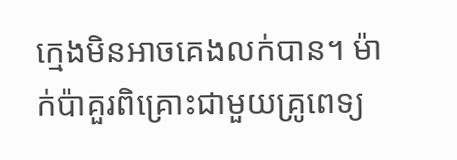ក្មេងមិនអាចគេងលក់បាន។ ម៉ាក់ប៉ាគួរពិគ្រោះជាមួយគ្រូពេទ្យ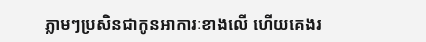ភ្លាមៗប្រសិនជាកូនអាការៈខាងលើ ហើយគេងរ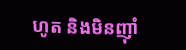ហូត និងមិនញ៉ាំ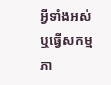អ្វីទាំងអស់ ឬធ្វើសកម្មភា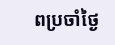ពប្រចាំថ្ងៃ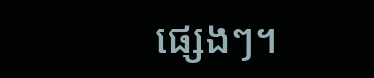ផ្សេងៗ។